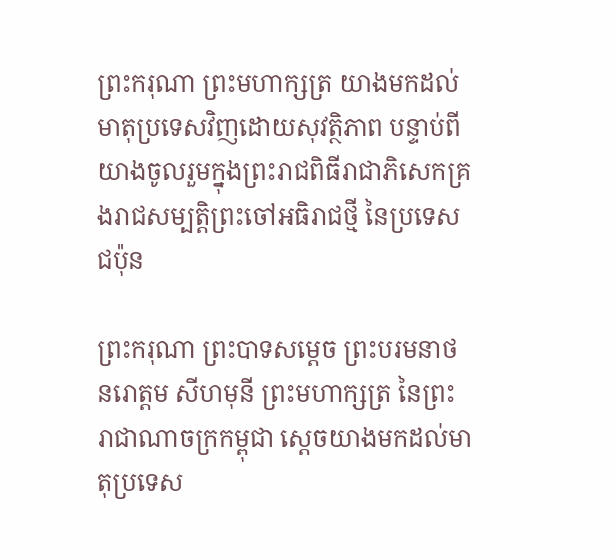ព្រះករុណា ព្រះមហាក្សត្រ យាងមកដល់មាតុប្រទេសវិញដោយសុវត្ថិភាព បន្ទាប់ពីយាងចូលរួមក្នុងព្រះរាជពិធីរាជាភិសេកគ្រងរាជសម្បត្តិព្រះចៅអធិរាជថ្មី នៃប្រទេសជប៉ុន

ព្រះករុណា ព្រះបាទសម្ដេច ព្រះបរមនាថ នរោត្ដម សីហមុនី ព្រះមហាក្សត្រ នៃព្រះរាជាណាចក្រកម្ពុជា ស្ដេចយាងមកដល់មាតុប្រទេស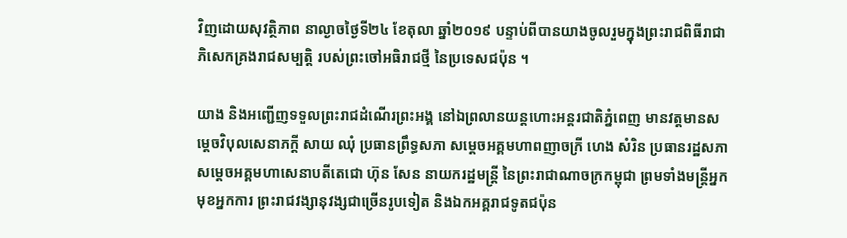វិញដោយសុវត្ថិភាព នាល្ងាចថ្ងៃទី២៤ ខែតុលា ឆ្នាំ២០១៩ បន្ទាប់ពីបានយាងចូលរួមក្នុងព្រះរាជពិធីរាជាភិសេកគ្រងរាជសម្បត្តិ របស់ព្រះចៅអធិរាជថ្មី នៃប្រទេសជប៉ុន ។

យាង និងអញ្ជើញទទួលព្រះរាជដំណើរព្រះអង្គ នៅឯព្រលានយន្តហោះអន្តរជាតិភ្នំពេញ មានវត្តមានសម្ដេចវិបុលសេនាភក្ដី សាយ ឈុំ ប្រធានព្រឹទ្ធសភា សម្ដេចអគ្គមហាពញាចក្រី ហេង សំរិន ប្រធានរដ្ឋសភា សម្ដេចអគ្គមហាសេនាបតីតេជោ ហ៊ុន សែន នាយករដ្ឋមន្ត្រី នៃព្រះរាជាណាចក្រកម្ពុជា ព្រមទាំងមន្ត្រីអ្នកមុខអ្នកការ ព្រះរាជវង្សានុវង្សជាច្រើនរូបទៀត និងឯកអគ្គរាជទូតជប៉ុន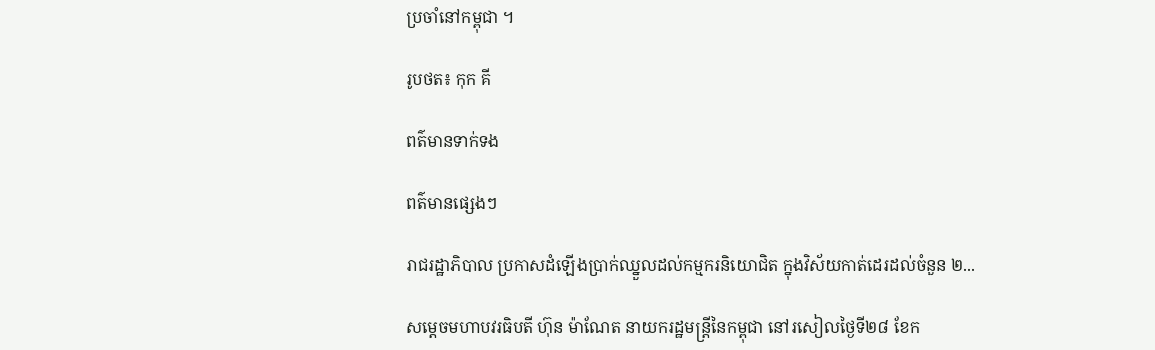ប្រចាំនៅកម្ពុជា ។

រូបថត៖ កុក គី

ពត៌មានទាក់ទង

ពត៌មានផ្សេងៗ

រាជរដ្ឋាភិបាល ប្រកាសដំឡើងប្រាក់ឈ្នួលដល់កម្មករនិយោជិត ក្នុងវិស័យកាត់ដេរដល់ចំនួន ២...

សម្តេចមហាបវរធិបតី ហ៊ុន ម៉ាណែត នាយករដ្ឋមន្ត្រីនៃកម្ពុជា នៅរសៀលថ្ងៃទី២៨ ខែក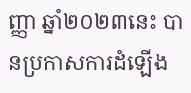ញ្ញា ឆ្នាំ២០២៣នេះ បានប្រកាសការដំឡើង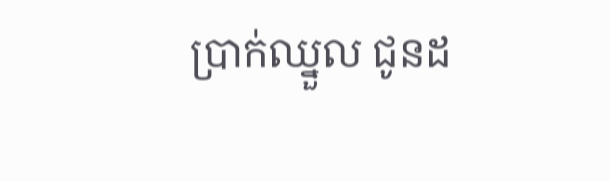ប្រាក់ឈ្នួល ជូនដ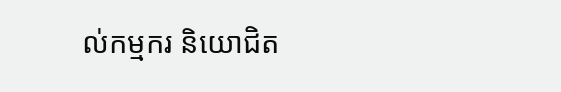ល់កម្មករ និយោជិត